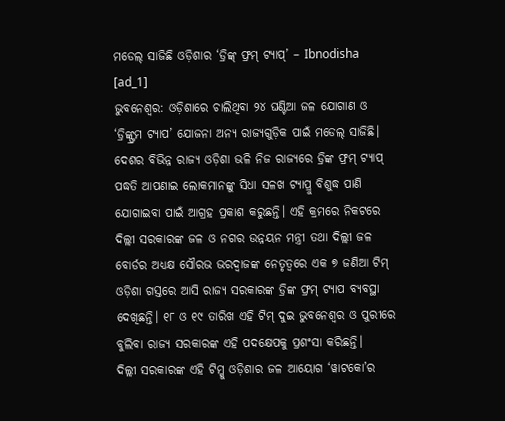ମଡେଲ୍ ସାଜିଛି ଓଡ଼ିଶାର ‘ଡ୍ରିଙ୍କ୍ ଫ୍ରମ୍ ଟ୍ୟାପ୍’ – Ibnodisha
[ad_1]
ଭୁବନେଶ୍ୱର: ଓଡ଼ିଶାରେ ଚାଲିଥିବା ୨୪ ଘଣ୍ଟିଆ ଜଳ ଯୋଗାଣ ଓ ‘ଡ୍ରିଙ୍କ୍ଫ୍ରମ ଟ୍ୟାପ’ ଯୋଜନା ଅନ୍ୟ ରାଜ୍ୟଗୁଡ଼ିକ ପାଇଁ ମଡେଲ୍ ସାଜିଛି। ଦେଶର ବିଭିନ୍ନ ରାଜ୍ୟ ଓଡ଼ିଶା ଭଳି ନିଜ ରାଜ୍ୟରେ ଡ୍ରିଙ୍କ ଫ୍ରମ୍ ଟ୍ୟାପ୍ ପଦ୍ଧତି ଆପଣାଇ ଲୋକମାନଙ୍କୁ ସିଧା ସଳଖ ଟ୍ୟାପ୍ରୁ ବିଶୁଦ୍ଧ ପାଣି ଯୋଗାଇବା ପାଇଁ ଆଗ୍ରହ ପ୍ରକାଶ କରୁଛନ୍ତି। ଏହି କ୍ରମରେ ନିକଟରେ ଦିଲ୍ଲୀ ସରକାରଙ୍କ ଜଳ ଓ ନଗର ଉନ୍ନୟନ ମନ୍ତ୍ରୀ ତଥା ଦିଲ୍ଲୀ ଜଳ ବୋର୍ଡର ଅଧ୍ୟକ୍ଷ ସୌରଭ ଭରଦ୍ୱାଜଙ୍କ ନେତୃତ୍ୱରେ ଏକ ୭ ଜଣିଆ ଟିମ୍ ଓଡ଼ିଶା ଗସ୍ତରେ ଆସି ରାଜ୍ୟ ସରକାରଙ୍କ ଡ୍ରିଙ୍କ ଫ୍ରମ୍ ଟ୍ୟାପ ବ୍ୟବସ୍ଥା ଦେଖିଛନ୍ତି। ୧୮ ଓ ୧୯ ତାରିଖ ଏହି ଟିମ୍ ଦୁଇ ଭୁବନେଶ୍ୱର ଓ ପୁରୀରେ ବୁଲିବା ରାଜ୍ୟ ସରକାରଙ୍କ ଏହି ପଦକ୍ଷେପକୁ ପ୍ରଶଂସା କରିଛନ୍ତି।
ଦିଲ୍ଲୀ ସରକାରଙ୍କ ଏହି ଟିମ୍କୁ ଓଡ଼ିଶାର ଜଳ ଆୟୋଗ ‘ୱାଟକୋ’ର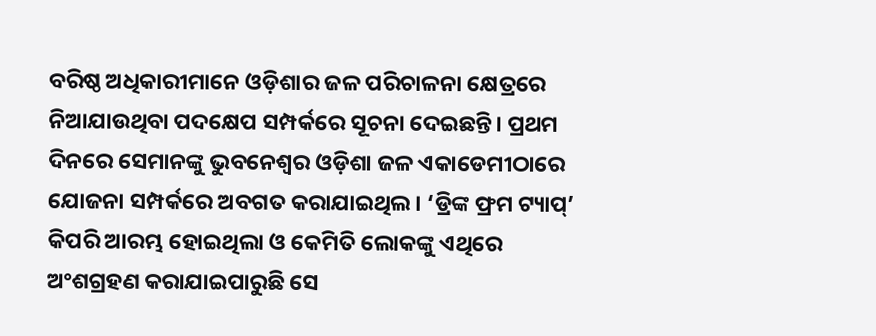ବରିଷ୍ଠ ଅଧିକାରୀମାନେ ଓଡ଼ିଶାର ଜଳ ପରିଚାଳନା କ୍ଷେତ୍ରରେ ନିଆଯାଉଥିବା ପଦକ୍ଷେପ ସମ୍ପର୍କରେ ସୂଚନା ଦେଇଛନ୍ତି। ପ୍ରଥମ ଦିନରେ ସେମାନଙ୍କୁ ଭୁବନେଶ୍ୱର ଓଡ଼ିଶା ଜଳ ଏକାଡେମୀଠାରେ ଯୋଜନା ସମ୍ପର୍କରେ ଅବଗତ କରାଯାଇଥିଲ। ‘ଡ୍ରିଙ୍କ ଫ୍ରମ ଟ୍ୟାପ୍’ କିପରି ଆରମ୍ଭ ହୋଇଥିଲା ଓ କେମିତି ଲୋକଙ୍କୁ ଏଥିରେ ଅଂଶଗ୍ରହଣ କରାଯାଇପାରୁଛି ସେ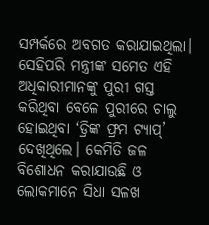ସମ୍ପର୍କରେ ଅବଗତ କରାଯାଇଥିଲା। ସେହିପରି ମନ୍ତ୍ରୀଙ୍କ ସମେତ ଏହି ଅଧିକାରୀମାନଙ୍କୁ ପୁରୀ ଗସ୍ତ କରିଥିବା ବେଳେ ପୁରୀରେ ଚାଲୁ ହୋଇଥିବା ‘ଡ୍ରିଙ୍କ ଫ୍ରମ ଟ୍ୟାପ୍’ ଦେଖିଥିଲେ। କେମିତି ଜଳ ବିଶୋଧନ କରାଯାଉଛି ଓ ଲୋକମାନେ ସିଧା ସଳଖ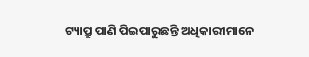ଟ୍ୟାପ୍ରୁ ପାଣି ପିଇପାରୁଛନ୍ତି ଅଧିକାରୀମାନେ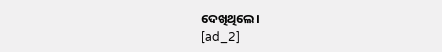ଦେଖିଥିଲେ।
[ad_2]